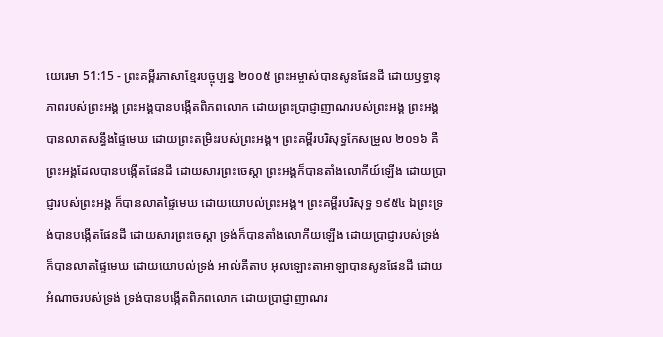យេរេមា 51:15 - ព្រះគម្ពីរភាសាខ្មែរបច្ចុប្បន្ន ២០០៥ ព្រះអម្ចាស់បានសូនផែនដី ដោយឫទ្ធានុភាពរបស់ព្រះអង្គ ព្រះអង្គបានបង្កើតពិភពលោក ដោយព្រះប្រាជ្ញាញាណរបស់ព្រះអង្គ ព្រះអង្គបានលាតសន្ធឹងផ្ទៃមេឃ ដោយព្រះតម្រិះរបស់ព្រះអង្គ។ ព្រះគម្ពីរបរិសុទ្ធកែសម្រួល ២០១៦ គឺព្រះអង្គដែលបានបង្កើតផែនដី ដោយសារព្រះចេស្តា ព្រះអង្គក៏បានតាំងលោកីយ៍ឡើង ដោយប្រាជ្ញារបស់ព្រះអង្គ ក៏បានលាតផ្ទៃមេឃ ដោយយោបល់ព្រះអង្គ។ ព្រះគម្ពីរបរិសុទ្ធ ១៩៥៤ ឯព្រះទ្រង់បានបង្កើតផែនដី ដោយសារព្រះចេស្តា ទ្រង់ក៏បានតាំងលោកីយឡើង ដោយប្រាជ្ញារបស់ទ្រង់ ក៏បានលាតផ្ទៃមេឃ ដោយយោបល់ទ្រង់ អាល់គីតាប អុលឡោះតាអាឡាបានសូនផែនដី ដោយអំណាចរបស់ទ្រង់ ទ្រង់បានបង្កើតពិភពលោក ដោយប្រាជ្ញាញាណរ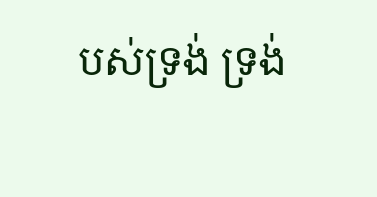បស់ទ្រង់ ទ្រង់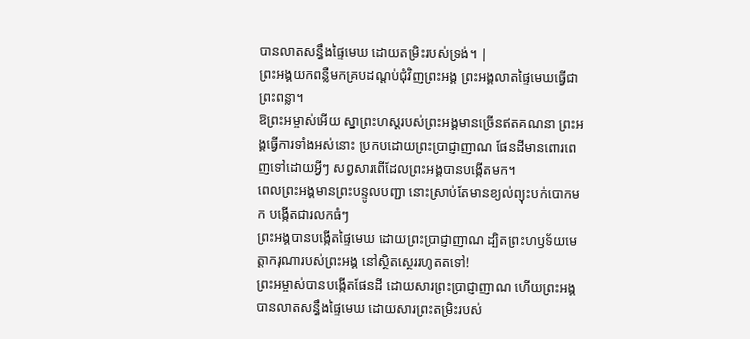បានលាតសន្ធឹងផ្ទៃមេឃ ដោយតម្រិះរបស់ទ្រង់។ |
ព្រះអង្គយកពន្លឺមកគ្របដណ្ដប់ជុំវិញព្រះអង្គ ព្រះអង្គលាតផ្ទៃមេឃធ្វើជាព្រះពន្លា។
ឱព្រះអម្ចាស់អើយ ស្នាព្រះហស្ដរបស់ព្រះអង្គមានច្រើនឥតគណនា ព្រះអង្គធ្វើការទាំងអស់នោះ ប្រកបដោយព្រះប្រាជ្ញាញាណ ផែនដីមានពោរពេញទៅដោយអ្វីៗ សព្វសារពើដែលព្រះអង្គបានបង្កើតមក។
ពេលព្រះអង្គមានព្រះបន្ទូលបញ្ជា នោះស្រាប់តែមានខ្យល់ព្យុះបក់បោកមក បង្កើតជារលកធំៗ
ព្រះអង្គបានបង្កើតផ្ទៃមេឃ ដោយព្រះប្រាជ្ញាញាណ ដ្បិតព្រះហឫទ័យមេត្តាករុណារបស់ព្រះអង្គ នៅស្ថិតស្ថេររហូតតទៅ!
ព្រះអម្ចាស់បានបង្កើតផែនដី ដោយសារព្រះប្រាជ្ញាញាណ ហើយព្រះអង្គបានលាតសន្ធឹងផ្ទៃមេឃ ដោយសារព្រះតម្រិះរបស់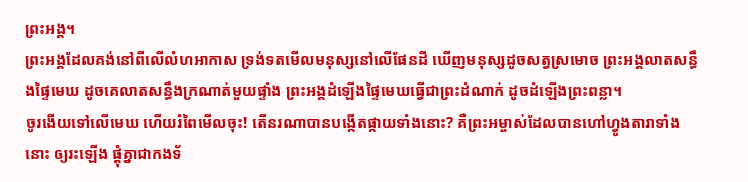ព្រះអង្គ។
ព្រះអង្គដែលគង់នៅពីលើលំហអាកាស ទ្រង់ទតមើលមនុស្សនៅលើផែនដី ឃើញមនុស្សដូចសត្វស្រមោច ព្រះអង្គលាតសន្ធឹងផ្ទៃមេឃ ដូចគេលាតសន្ធឹងក្រណាត់មួយផ្ទាំង ព្រះអង្គដំឡើងផ្ទៃមេឃធ្វើជាព្រះដំណាក់ ដូចដំឡើងព្រះពន្លា។
ចូរងើយទៅលើមេឃ ហើយរំពៃមើលចុះ! តើនរណាបានបង្កើតផ្កាយទាំងនោះ? គឺព្រះអម្ចាស់ដែលបានហៅហ្វូងតារាទាំងនោះ ឲ្យរះឡើង ផ្ដុំគ្នាជាកងទ័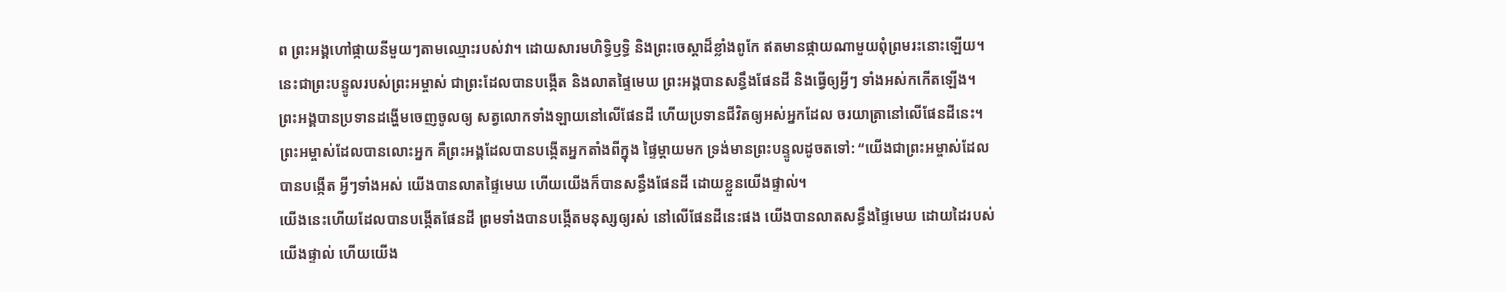ព ព្រះអង្គហៅផ្កាយនីមួយៗតាមឈ្មោះរបស់វា។ ដោយសារមហិទ្ធិឫទ្ធិ និងព្រះចេស្ដាដ៏ខ្លាំងពូកែ ឥតមានផ្កាយណាមួយពុំព្រមរះនោះឡើយ។
នេះជាព្រះបន្ទូលរបស់ព្រះអម្ចាស់ ជាព្រះដែលបានបង្កើត និងលាតផ្ទៃមេឃ ព្រះអង្គបានសន្ធឹងផែនដី និងធ្វើឲ្យអ្វីៗ ទាំងអស់កកើតឡើង។ ព្រះអង្គបានប្រទានដង្ហើមចេញចូលឲ្យ សត្វលោកទាំងឡាយនៅលើផែនដី ហើយប្រទានជីវិតឲ្យអស់អ្នកដែល ចរយាត្រានៅលើផែនដីនេះ។
ព្រះអម្ចាស់ដែលបានលោះអ្នក គឺព្រះអង្គដែលបានបង្កើតអ្នកតាំងពីក្នុង ផ្ទៃម្ដាយមក ទ្រង់មានព្រះបន្ទូលដូចតទៅ: “យើងជាព្រះអម្ចាស់ដែលបានបង្កើត អ្វីៗទាំងអស់ យើងបានលាតផ្ទៃមេឃ ហើយយើងក៏បានសន្ធឹងផែនដី ដោយខ្លួនយើងផ្ទាល់។
យើងនេះហើយដែលបានបង្កើតផែនដី ព្រមទាំងបានបង្កើតមនុស្សឲ្យរស់ នៅលើផែនដីនេះផង យើងបានលាតសន្ធឹងផ្ទៃមេឃ ដោយដៃរបស់យើងផ្ទាល់ ហើយយើង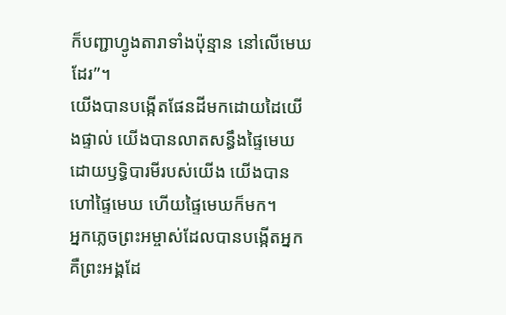ក៏បញ្ជាហ្វូងតារាទាំងប៉ុន្មាន នៅលើមេឃដែរ”។
យើងបានបង្កើតផែនដីមកដោយដៃយើងផ្ទាល់ យើងបានលាតសន្ធឹងផ្ទៃមេឃ ដោយឫទ្ធិបារមីរបស់យើង យើងបានហៅផ្ទៃមេឃ ហើយផ្ទៃមេឃក៏មក។
អ្នកភ្លេចព្រះអម្ចាស់ដែលបានបង្កើតអ្នក គឺព្រះអង្គដែ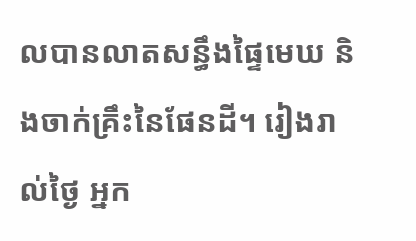លបានលាតសន្ធឹងផ្ទៃមេឃ និងចាក់គ្រឹះនៃផែនដី។ រៀងរាល់ថ្ងៃ អ្នក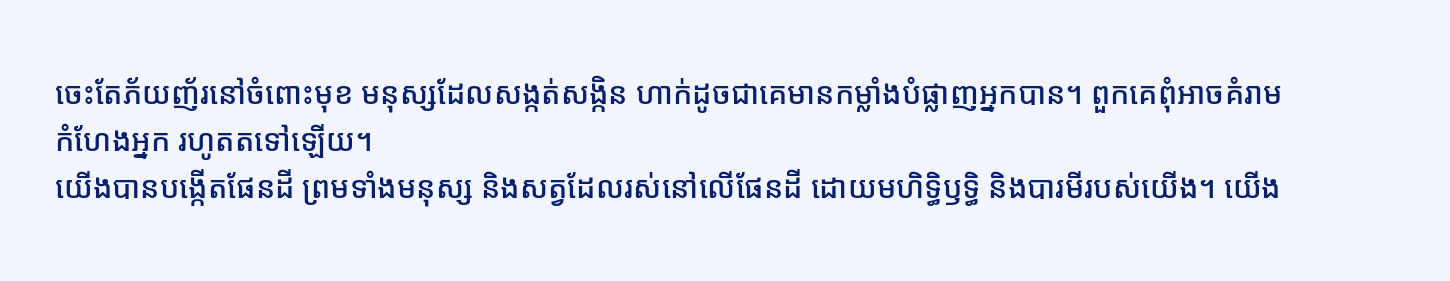ចេះតែភ័យញ័រនៅចំពោះមុខ មនុស្សដែលសង្កត់សង្កិន ហាក់ដូចជាគេមានកម្លាំងបំផ្លាញអ្នកបាន។ ពួកគេពុំអាចគំរាមកំហែងអ្នក រហូតតទៅឡើយ។
យើងបានបង្កើតផែនដី ព្រមទាំងមនុស្ស និងសត្វដែលរស់នៅលើផែនដី ដោយមហិទ្ធិឫទ្ធិ និងបារមីរបស់យើង។ យើង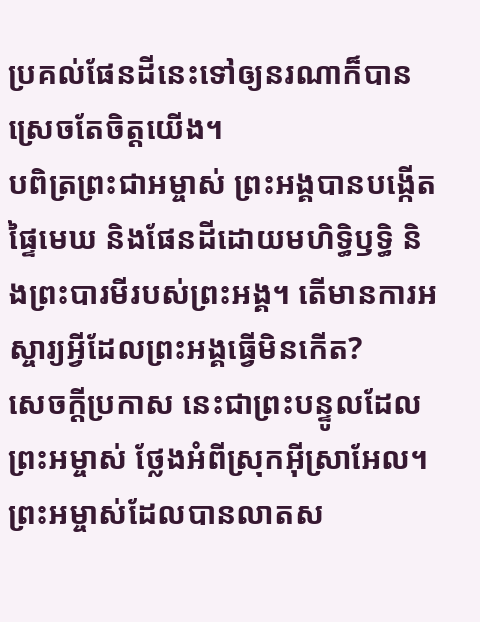ប្រគល់ផែនដីនេះទៅឲ្យនរណាក៏បាន ស្រេចតែចិត្តយើង។
បពិត្រព្រះជាអម្ចាស់ ព្រះអង្គបានបង្កើតផ្ទៃមេឃ និងផែនដីដោយមហិទ្ធិឫទ្ធិ និងព្រះបារមីរបស់ព្រះអង្គ។ តើមានការអស្ចារ្យអ្វីដែលព្រះអង្គធ្វើមិនកើត?
សេចក្ដីប្រកាស នេះជាព្រះបន្ទូលដែលព្រះអម្ចាស់ ថ្លែងអំពីស្រុកអ៊ីស្រាអែល។ ព្រះអម្ចាស់ដែលបានលាតស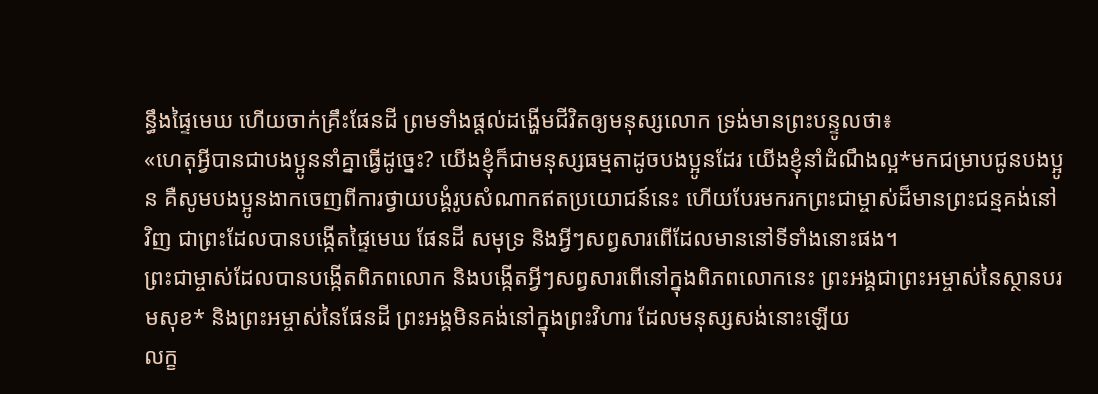ន្ធឹងផ្ទៃមេឃ ហើយចាក់គ្រឹះផែនដី ព្រមទាំងផ្ដល់ដង្ហើមជីវិតឲ្យមនុស្សលោក ទ្រង់មានព្រះបន្ទូលថា៖
«ហេតុអ្វីបានជាបងប្អូននាំគ្នាធ្វើដូច្នេះ? យើងខ្ញុំក៏ជាមនុស្សធម្មតាដូចបងប្អូនដែរ យើងខ្ញុំនាំដំណឹងល្អ*មកជម្រាបជូនបងប្អូន គឺសូមបងប្អូនងាកចេញពីការថ្វាយបង្គំរូបសំណាកឥតប្រយោជន៍នេះ ហើយបែរមករកព្រះជាម្ចាស់ដ៏មានព្រះជន្មគង់នៅវិញ ជាព្រះដែលបានបង្កើតផ្ទៃមេឃ ផែនដី សមុទ្រ និងអ្វីៗសព្វសារពើដែលមាននៅទីទាំងនោះផង។
ព្រះជាម្ចាស់ដែលបានបង្កើតពិភពលោក និងបង្កើតអ្វីៗសព្វសារពើនៅក្នុងពិភពលោកនេះ ព្រះអង្គជាព្រះអម្ចាស់នៃស្ថានបរមសុខ* និងព្រះអម្ចាស់នៃផែនដី ព្រះអង្គមិនគង់នៅក្នុងព្រះវិហារ ដែលមនុស្សសង់នោះឡើយ
លក្ខ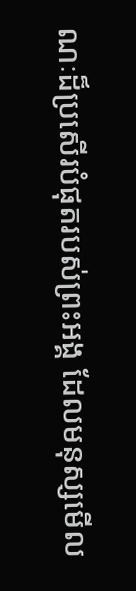ណៈដ៏ប្រសើរបំផុតរបស់ព្រះអង្គ ដែលមនុស្សមើល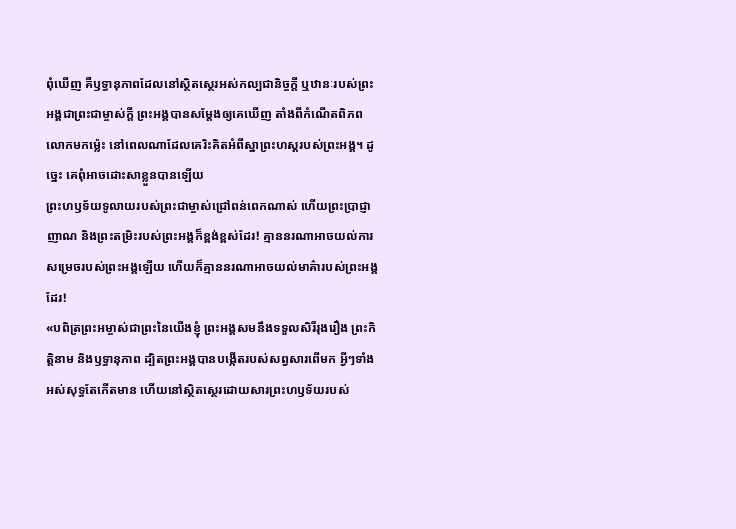ពុំឃើញ គឺឫទ្ធានុភាពដែលនៅស្ថិតស្ថេរអស់កល្បជានិច្ចក្តី ឬឋានៈរបស់ព្រះអង្គជាព្រះជាម្ចាស់ក្តី ព្រះអង្គបានសម្តែងឲ្យគេឃើញ តាំងពីកំណើតពិភពលោកមកម៉្លេះ នៅពេលណាដែលគេរិះគិតអំពីស្នាព្រះហស្ដរបស់ព្រះអង្គ។ ដូច្នេះ គេពុំអាចដោះសាខ្លួនបានឡើយ
ព្រះហឫទ័យទូលាយរបស់ព្រះជាម្ចាស់ជ្រៅពន់ពេកណាស់ ហើយព្រះប្រាជ្ញាញាណ និងព្រះតម្រិះរបស់ព្រះអង្គក៏ខ្ពង់ខ្ពស់ដែរ! គ្មាននរណាអាចយល់ការសម្រេចរបស់ព្រះអង្គឡើយ ហើយក៏គ្មាននរណាអាចយល់មាគ៌ារបស់ព្រះអង្គដែរ!
«បពិត្រព្រះអម្ចាស់ជាព្រះនៃយើងខ្ញុំ ព្រះអង្គសមនឹងទទួលសិរីរុងរឿង ព្រះកិត្តិនាម និងឫទ្ធានុភាព ដ្បិតព្រះអង្គបានបង្កើតរបស់សព្វសារពើមក អ្វីៗទាំងអស់សុទ្ធតែកើតមាន ហើយនៅស្ថិតស្ថេរដោយសារព្រះហឫទ័យរបស់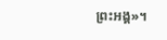ព្រះអង្គ»។